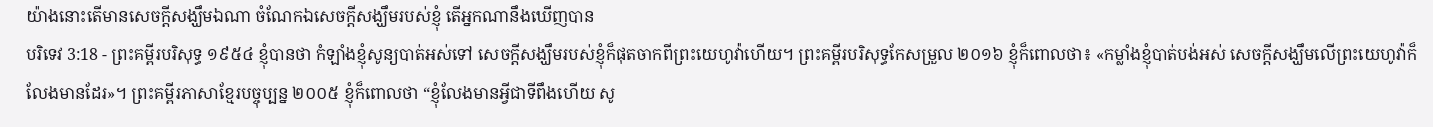យ៉ាងនោះតើមានសេចក្ដីសង្ឃឹមឯណា ចំណែកឯសេចក្ដីសង្ឃឹមរបស់ខ្ញុំ តើអ្នកណានឹងឃើញបាន
បរិទេវ 3:18 - ព្រះគម្ពីរបរិសុទ្ធ ១៩៥៤ ខ្ញុំបានថា កំឡាំងខ្ញុំសូន្យបាត់អស់ទៅ សេចក្ដីសង្ឃឹមរបស់ខ្ញុំក៏ផុតចាកពីព្រះយេហូវ៉ាហើយ។ ព្រះគម្ពីរបរិសុទ្ធកែសម្រួល ២០១៦ ខ្ញុំក៏ពោលថា៖ «កម្លាំងខ្ញុំបាត់បង់អស់ សេចក្ដីសង្ឃឹមលើព្រះយេហូវ៉ាក៏លែងមានដែរ»។ ព្រះគម្ពីរភាសាខ្មែរបច្ចុប្បន្ន ២០០៥ ខ្ញុំក៏ពោលថា “ខ្ញុំលែងមានអ្វីជាទីពឹងហើយ សូ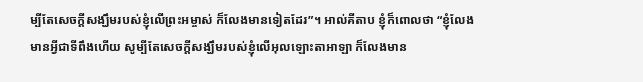ម្បីតែសេចក្ដីសង្ឃឹមរបស់ខ្ញុំលើព្រះអម្ចាស់ ក៏លែងមានទៀតដែរ”។ អាល់គីតាប ខ្ញុំក៏ពោលថា “ខ្ញុំលែងមានអ្វីជាទីពឹងហើយ សូម្បីតែសេចក្ដីសង្ឃឹមរបស់ខ្ញុំលើអុលឡោះតាអាឡា ក៏លែងមាន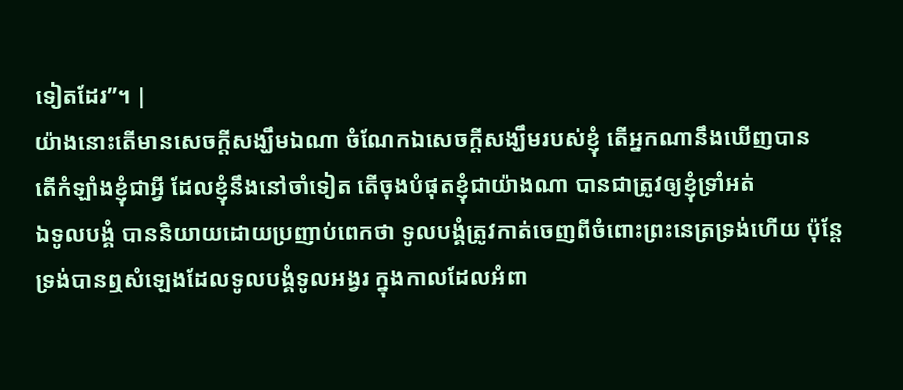ទៀតដែរ”។ |
យ៉ាងនោះតើមានសេចក្ដីសង្ឃឹមឯណា ចំណែកឯសេចក្ដីសង្ឃឹមរបស់ខ្ញុំ តើអ្នកណានឹងឃើញបាន
តើកំឡាំងខ្ញុំជាអ្វី ដែលខ្ញុំនឹងនៅចាំទៀត តើចុងបំផុតខ្ញុំជាយ៉ាងណា បានជាត្រូវឲ្យខ្ញុំទ្រាំអត់
ឯទូលបង្គំ បាននិយាយដោយប្រញាប់ពេកថា ទូលបង្គំត្រូវកាត់ចេញពីចំពោះព្រះនេត្រទ្រង់ហើយ ប៉ុន្តែទ្រង់បានឮសំឡេងដែលទូលបង្គំទូលអង្វរ ក្នុងកាលដែលអំពា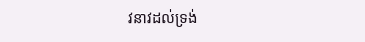វនាវដល់ទ្រង់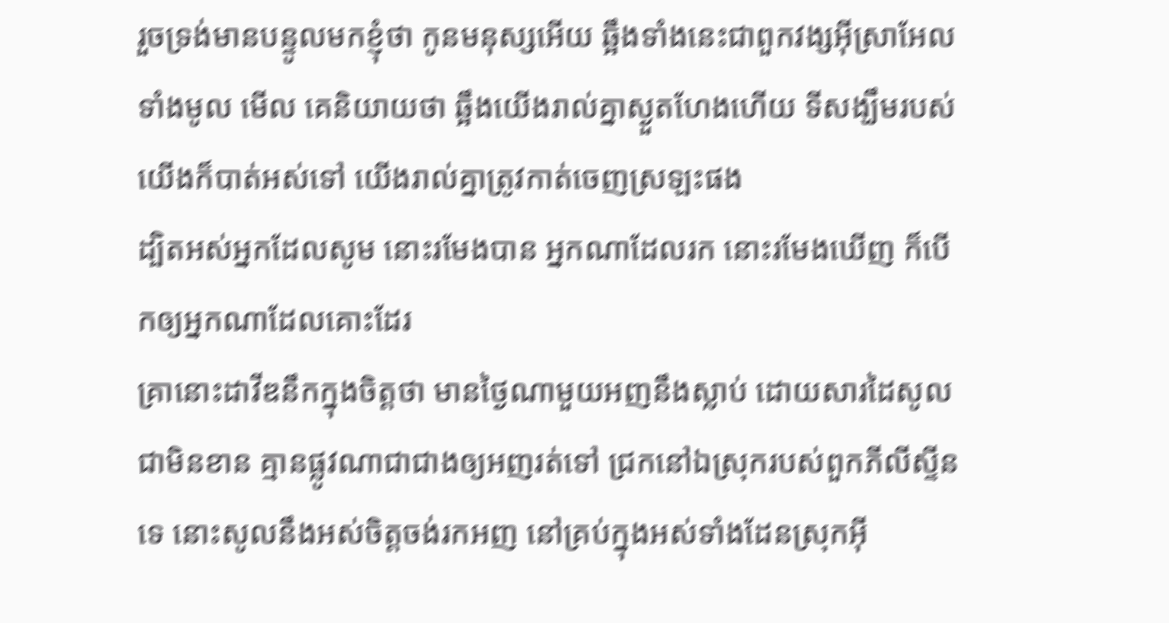រួចទ្រង់មានបន្ទូលមកខ្ញុំថា កូនមនុស្សអើយ ឆ្អឹងទាំងនេះជាពួកវង្សអ៊ីស្រាអែលទាំងមូល មើល គេនិយាយថា ឆ្អឹងយើងរាល់គ្នាស្ងួតហែងហើយ ទីសង្ឃឹមរបស់យើងក៏បាត់អស់ទៅ យើងរាល់គ្នាត្រូវកាត់ចេញស្រឡះផង
ដ្បិតអស់អ្នកដែលសូម នោះរមែងបាន អ្នកណាដែលរក នោះរមែងឃើញ ក៏បើកឲ្យអ្នកណាដែលគោះដែរ
គ្រានោះដាវីឌនឹកក្នុងចិត្តថា មានថ្ងៃណាមួយអញនឹងស្លាប់ ដោយសារដៃសូលជាមិនខាន គ្មានផ្លូវណាជាជាងឲ្យអញរត់ទៅ ជ្រកនៅឯស្រុករបស់ពួកភីលីស្ទីនទេ នោះសូលនឹងអស់ចិត្តចង់រកអញ នៅគ្រប់ក្នុងអស់ទាំងដែនស្រុកអ៊ី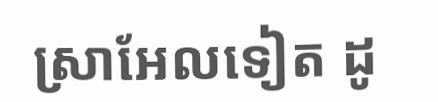ស្រាអែលទៀត ដូ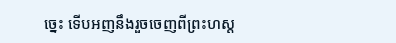ច្នេះ ទើបអញនឹងរួចចេញពីព្រះហស្ត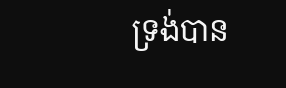ទ្រង់បាន